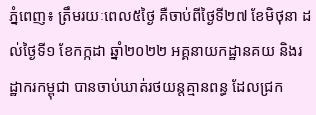ភ្នំពេញ៖ ត្រឹមរយៈពេល៥ថ្ងៃ គឺចាប់ពីថ្ងៃទី២៧ ខែមិថុនា ដល់ថ្ងៃទី១ ខែកក្កដា ឆ្នាំ២០២២ អគ្គនាយកដ្ឋានគយ និងរដ្ឋាករកម្ពុជា បានចាប់ឃាត់រថយន្តគ្មានពន្ធ ដែលជ្រក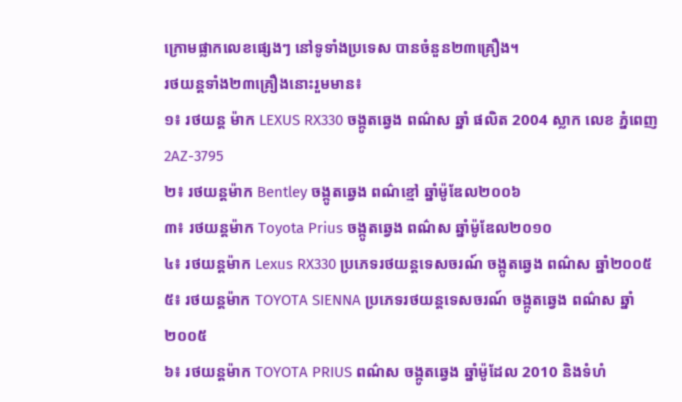ក្រោមផ្លាកលេខផ្សេងៗ នៅទូទាំងប្រទេស បានចំនួន២៣គ្រឿង។
រថយន្តទាំង២៣គ្រឿងនោះរួមមាន៖
១៖ រថយន្ត ម៉ាក LEXUS RX330 ចង្កូតឆ្វេង ពណ៌ស ឆ្នាំ ផលិត 2004 ស្លាក លេខ ភ្នំពេញ 2AZ-3795
២៖ រថយន្តម៉ាក Bentley ចង្កូតឆ្វេង ពណ៌ខ្មៅ ឆ្នាំម៉ូឌែល២០០៦
៣៖ រថយន្តម៉ាក Toyota Prius ចង្កូតឆ្វេង ពណ៌ស ឆ្នាំម៉ូឌែល២០១០
៤៖ រថយន្តម៉ាក Lexus RX330 ប្រភេទរថយន្តទេសចរណ៍ ចង្កូតឆ្វេង ពណ៌ស ឆ្នាំ២០០៥
៥៖ រថយន្តម៉ាក TOYOTA SIENNA ប្រភេទរថយន្តទេសចរណ៍ ចង្កូតឆ្វេង ពណ៌ស ឆ្នាំ២០០៥
៦៖ រថយន្តម៉ាក TOYOTA PRIUS ពណ៌ស ចង្កូតឆ្វេង ឆ្នាំម៉ូដែល 2010 និងទំហំ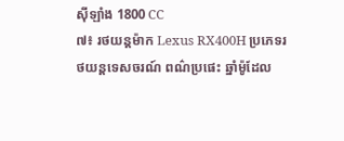ស៊ីឡាំង 1800 CC
៧៖ រថយន្តម៉ាក Lexus RX400H ប្រភេទរថយន្តទេសចរណ៍ ពណ៌ប្រផេះ ឆ្នាំម៉ូដែល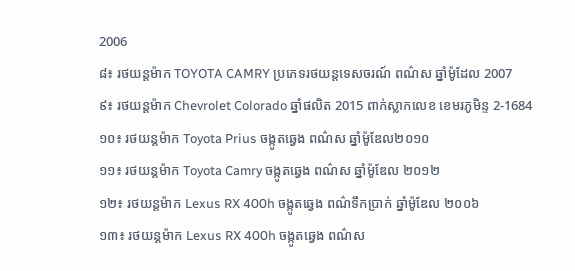2006
៨៖ រថយន្តម៉ាក TOYOTA CAMRY ប្រភេទរថយន្តទេសចរណ៍ ពណ៌ស ឆ្នាំម៉ូដែល 2007
៩៖ រថយន្តម៉ាក Chevrolet Colorado ឆ្នាំផលិត 2015 ពាក់ស្លាកលេខ ខេមរភូមិន្ទ 2-1684
១០៖ រថយន្តម៉ាក Toyota Prius ចង្កូតឆ្វេង ពណ៌ស ឆ្នាំម៉ូឌែល២០១០
១១៖ រថយន្តម៉ាក Toyota Camry ចង្កូតឆ្វេង ពណ៌ស ឆ្នាំម៉ូឌែល ២០១២
១២៖ រថយន្តម៉ាក Lexus RX 400h ចង្កូតឆ្វេង ពណ៌ទឹកប្រាក់ ឆ្នាំម៉ូឌែល ២០០៦
១៣៖ រថយន្តម៉ាក Lexus RX 400h ចង្កូតឆ្វេង ពណ៌ស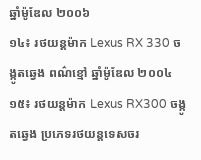ឆ្នាំម៉ូឌែល ២០០៦
១៤៖ រថយន្ដម៉ាក Lexus RX 330 ចង្កូតឆ្វេង ពណ៌ខ្មៅ ឆ្នាំម៉ូឌែល ២០០៤
១៥៖ រថយន្ដម៉ាក Lexus RX300 ចង្កូតឆ្វេង ប្រភេទរថយន្តទេសចរ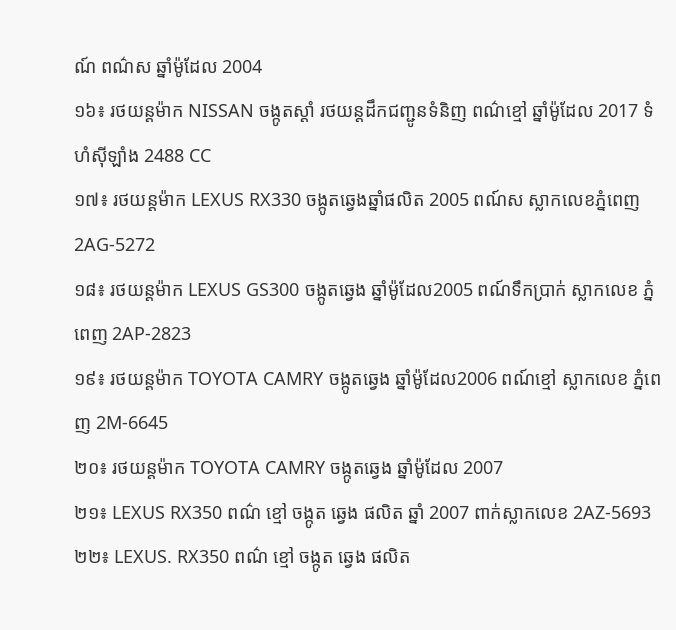ណ៍ ពណ៌ស ឆ្នាំម៉ូដែល 2004
១៦៖ រថយន្តម៉ាក NISSAN ចង្កូតស្ដាំ រថយន្តដឹកជញ្ជូនទំនិញ ពណ៌ខ្មៅ ឆ្នាំម៉ូដែល 2017 ទំហំស៊ីឡាំង 2488 CC
១៧៖ រថយន្តម៉ាក LEXUS RX330 ចង្កូតឆ្វេងឆ្នាំផលិត 2005 ពណ៍ស ស្លាកលេខភ្នំពេញ 2AG-5272
១៨៖ រថយន្តម៉ាក LEXUS GS300 ចង្កូតឆ្វេង ឆ្នាំម៉ូដែល2005 ពណ៍ទឹកប្រាក់ ស្លាកលេខ ភ្នំពេញ 2AP-2823
១៩៖ រថយន្តម៉ាក TOYOTA CAMRY ចង្កូតឆ្វេង ឆ្នាំម៉ូដែល2006 ពណ៍ខ្មៅ ស្លាកលេខ ភ្នំពេញ 2M-6645
២០៖ រថយន្តម៉ាក TOYOTA CAMRY ចង្កូតឆ្វេង ឆ្នាំម៉ូដែល 2007
២១៖ LEXUS RX350 ពណ៌ ខ្មៅ ចង្កូត ឆ្វេង ផលិត ឆ្នាំ 2007 ពាក់ស្លាកលេខ 2AZ-5693
២២៖ LEXUS. RX350 ពណ៌ ខ្មៅ ចង្កូត ឆ្វេង ផលិត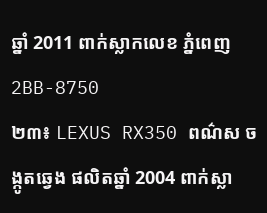ឆ្នាំ 2011 ពាក់ស្លាកលេខ ភ្នំពេញ 2BB-8750
២៣៖ LEXUS RX350 ពណ៌ស ចង្កូតឆ្វេង ផលិតឆ្នាំ 2004 ពាក់ស្លា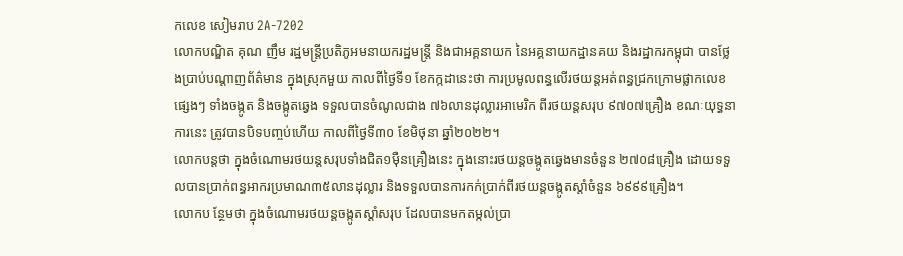កលេខ សៀមរាប 2A-7202
លោកបណ្ឌិត គុណ ញឹម រដ្ឋមន្រ្តីប្រតិភូអមនាយករដ្ឋមន្ត្រី និងជាអគ្គនាយក នៃអគ្គនាយកដ្ឋានគយ និងរដ្ឋាករកម្ពុជា បានថ្លែងប្រាប់បណ្តាញព័ត៌មាន ក្នុងស្រុកមួយ កាលពីថ្ងៃទី១ ខែកក្កដានេះថា ការប្រមូលពន្ធលើរថយន្តអត់ពន្ធជ្រកក្រោមផ្លាកលេខផ្សេងៗ ទាំងចង្កូត និងចង្កូតឆ្វេង ទទួលបានចំណូលជាង ៧៦លានដុល្លារអាមេរិក ពីរថយន្តសរុប ៩៧០៧គ្រឿង ខណៈយុទ្ធនាការនេះ ត្រូវបានបិទបញ្ចប់ហើយ កាលពីថ្ងៃទី៣០ ខែមិថុនា ឆ្នាំ២០២២។
លោកបន្តថា ក្នុងចំណោមរថយន្តសរុបទាំងជិត១ម៉ឺនគ្រឿងនេះ ក្នុងនោះរថយន្តចង្កូតឆ្វេងមានចំនួន ២៧០៨គ្រឿង ដោយទទួលបានប្រាក់ពន្ធអាករប្រមាណ៣៥លានដុល្លារ និងទទួលបានការកក់ប្រាក់ពីរថយន្តចង្កូតស្តាំចំនួន ៦៩៩៩គ្រឿង។
លោកប ន្ថែមថា ក្នុងចំណោមរថយន្តចង្កូតស្តាំសរុប ដែលបានមកតម្កល់ប្រា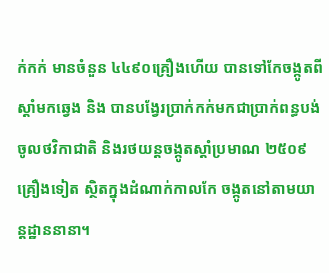ក់កក់ មានចំនួន ៤៤៩០គ្រឿងហើយ បានទៅកែចង្កូតពីស្តាំមកឆ្វេង និង បានបង្វែរប្រាក់កក់មកជាប្រាក់ពន្ធបង់ ចូលថវិកាជាតិ និងរថយន្តចង្កូតស្តាំប្រមាណ ២៥០៩គ្រឿងទៀត ស្ថិតក្នុងដំណាក់កាលកែ ចង្កូតនៅតាមយាន្តដ្ឋាននានា។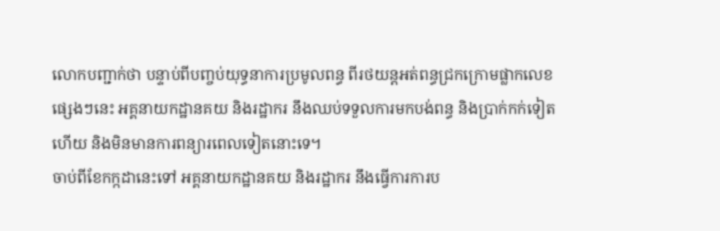លោកបញ្ជាក់ថា បន្ទាប់ពីបញ្ចប់យុទ្ធនាការប្រមូលពន្ធ ពីរថយន្តអត់ពន្ធជ្រកក្រោមផ្លាកលេខផ្សេងៗនេះ អគ្គនាយកដ្ឋានគយ និងរដ្ឋាករ នឹងឈប់ទទួលការមកបង់ពន្ធ និងប្រាក់កក់ទៀតហើយ និងមិនមានការពន្យារពេលទៀតនោះទេ។
ចាប់ពីខែកក្កដានេះទៅ អគ្គនាយកដ្ឋានគយ និងរដ្ឋាករ នឹងធ្វើការការប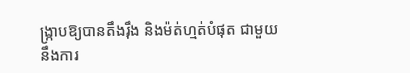ង្រ្កាបឱ្យបានតឹងរ៉ឹង និងម៉ត់ហ្មត់បំផុត ជាមួយនឹងការ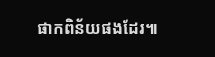ផាកពិន័យផងដែរ៕